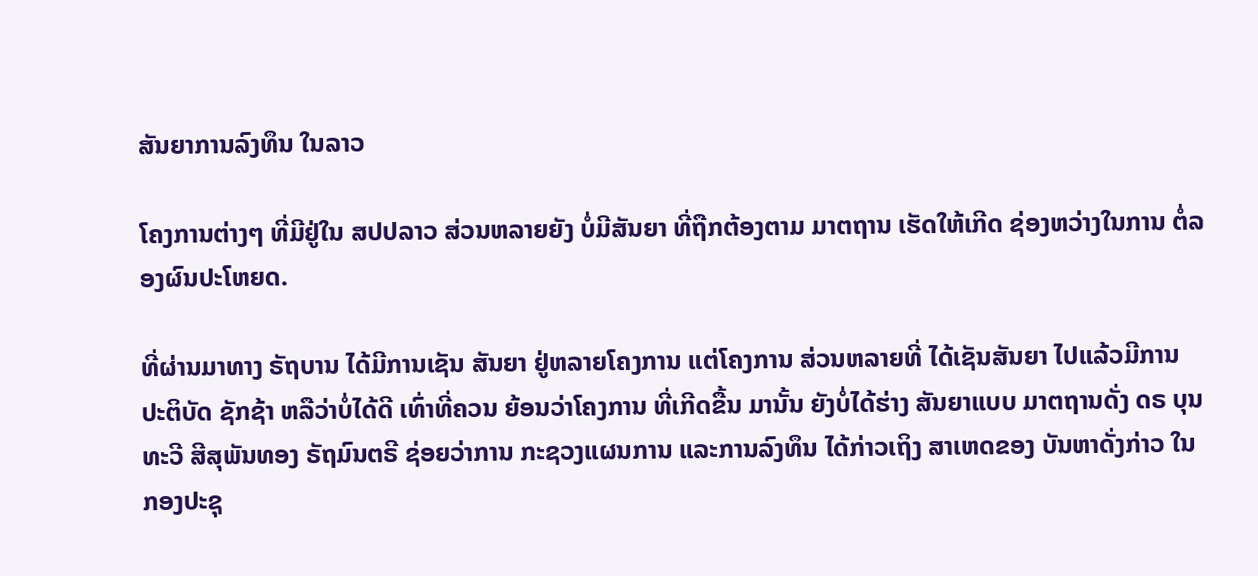ສັນຍາການລົງທຶນ ໃນລາວ

ໂຄງການຕ່າງໆ ທີ່ມີຢູ່ໃນ ສປປລາວ ສ່ວນຫລາຍຍັງ ບໍ່ມີສັນຍາ ທີ່ຖືກຕ້ອງຕາມ ມາຕຖານ ເຮັດໃຫ້ເກີດ ຊ່ອງຫວ່າງໃນການ ຕໍ່ລອງຜົນປະໂຫຍດ.

ທີ່ຜ່ານມາທາງ ຣັຖບານ ໄດ້ມີການເຊັນ ສັນຍາ ຢູ່ຫລາຍໂຄງການ ແຕ່ໂຄງການ ສ່ວນຫລາຍທີ່ ໄດ້ເຊັນສັນຍາ ໄປແລ້ວມີການ ປະຕິບັດ ຊັກຊ້າ ຫລືວ່າບໍ່ໄດ້ດີ ເທົ່າທີ່ຄວນ ຍ້ອນວ່າໂຄງການ ທີ່ເກີດຂື້ນ ມານັ້ນ ຍັງບໍ່ໄດ້ຮ່າງ ສັນຍາແບບ ມາຕຖານດັ່ງ ດຣ ບຸນທະວີ ສີສຸພັນທອງ ຣັຖມົນຕຣີ ຊ່ອຍວ່າການ ກະຊວງແຜນການ ແລະການລົງທຶນ ໄດ້ກ່າວເຖິງ ສາເຫດຂອງ ບັນຫາດັ່ງກ່າວ ໃນກອງປະຊຸ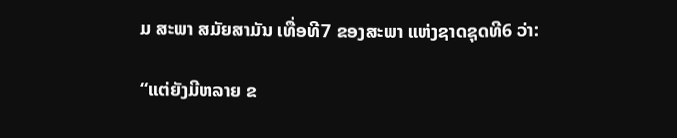ມ ສະພາ ສມັຍສາມັນ ເທື່ອທີ7 ຂອງສະພາ ແຫ່ງຊາດຊຸດທີ6 ວ່າ:

“ແຕ່ຍັງມີຫລາຍ ຂ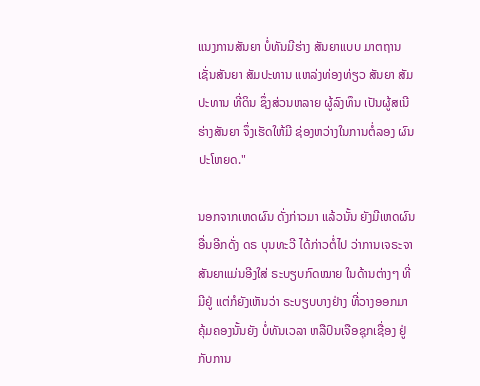ແນງການສັນຍາ ບໍ່ທັນມີຮ່າງ ສັນຍາແບບ ມາຕຖານ ເຊັ່ນສັນຍາ ສັມປະທານ ແຫລ່ງທ່ອງທ່ຽວ ສັນຍາ ສັມປະທານ ທີ່ດິນ ຊຶ່ງສ່ວນຫລາຍ ຜູ້ລົງທຶນ ເປັນຜູ້ສເນີ ຮ່າງສັນຍາ ຈຶ່ງເຮັດໃຫ້ມີ ຊ່ອງຫວ່າງໃນການຕໍ່ລອງ ຜົນປະໂຫຍດ."

ນອກຈາກເຫດຜົນ ດັ່ງກ່າວມາ ແລ້ວນັ້ນ ຍັງມີເຫດຜົນ ອື່ນອີກດັ່ງ ດຣ ບຸນທະວີ ໄດ້ກ່າວຕໍ່ໄປ ວ່າການເຈຣະຈາ ສັນຍາແມ່ນອີງໃສ່ ຣະບຽບກົດໝາຍ ໃນດ້ານຕ່າງໆ ທີ່ມີຢູ່ ແຕ່ກໍຍັງເຫັນວ່າ ຣະບຽບບາງຢ່າງ ທີ່ວາງອອກມາ ຄຸ້ມຄອງນັ້ນຍັງ ບໍ່ທັນເວລາ ຫລືປົນເຈືອຊຸກເຊື່ອງ ຢູ່ກັບການ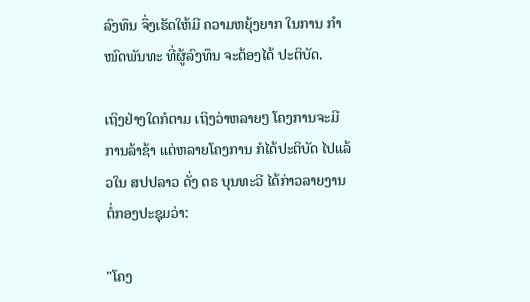ລົງທຶນ ຈຶ່ງເຮັດໃຫ້ມີ ຄວາມຫຍຸ້ງຍາກ ໃນການ ກຳໜົດພັນທະ ທີ່ຜູ້ລົງທຶນ ຈະຕ້ອງໄດ້ ປະຕິບັດ.

ເຖິງຢ່າງໃດກໍຕາມ ເຖິງວ່າຫລາຍໆ ໂຄງການຈະມີ ການລ້າຊ້າ ແຕ່ຫລາຍໂຄງການ ກໍໄດ້ປະຕິບັດ ໄປແລ້ວໃນ ສປປລາວ ດັ່ງ ດຣ ບຸນທະວີ ໄດ້ກ່າວລາຍງານ ຕໍ່ກອງປະຊຸມວ່າ:

"ໂຄງ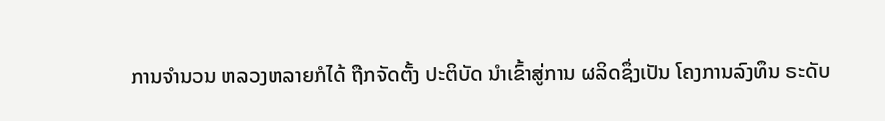ການຈຳນວນ ຫລວງຫລາຍກໍໄດ້ ຖືກຈັດຕັ້ງ ປະຕິບັດ ນຳເຂົ້າສູ່ການ ຜລິດຊຶ່ງເປັນ ໂຄງການລົງທຶນ ຣະດັບ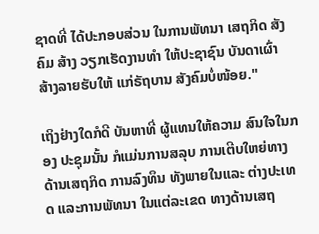ຊາດທີ່ ໄດ້ປະກອບສ່ວນ ໃນການພັທນາ ເສຖກິດ ສັງຄົມ ສ້າງ ວຽກເຮັດງານທຳ ໃຫ້ປະຊາຊົນ ບັນດາເຜົ່າ ສ້າງລາຍຮັບໃຫ້ ແກ່ຣັຖບານ ສັງຄົມບໍ່ໜ້ອຍ."

ເຖິງຢ່າງໃດກໍດີ ບັນຫາທີ່ ຜູ້ແທນໃຫ້ຄວາມ ສົນໃຈໃນກອງ ປະຊຸມນັ້ນ ກໍແມ່ນການສລຸບ ການເຕີບໃຫຍ່ທາງ ດ້ານເສຖກິດ ການລົງທຶນ ທັງພາຍໃນແລະ ຕ່າງປະເທດ ແລະການພັທນາ ໃນແຕ່ລະເຂດ ທາງດ້ານເສຖ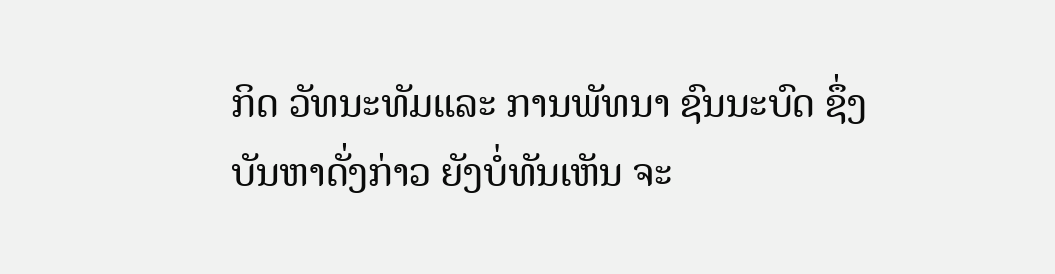ກິດ ວັທນະທັມແລະ ການພັທນາ ຊົນນະບົດ ຊຶ່ງ ບັນຫາດັ່ງກ່າວ ຍັງບໍ່ທັນເຫັນ ຈະ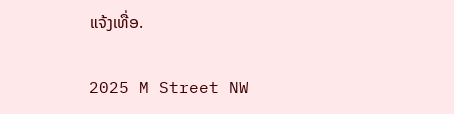ແຈ້ງເທື່ອ.

2025 M Street NW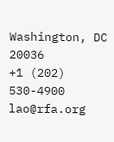Washington, DC 20036
+1 (202) 530-4900
lao@rfa.org